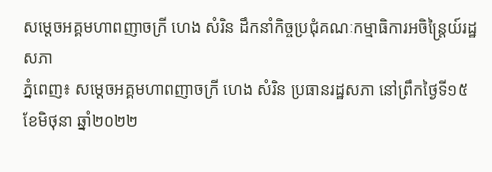សម្តេចអគ្គមហាពញាចក្រី ហេង សំរិន ដឹកនាំកិច្ចប្រជុំគណៈកម្មាធិការអចិន្ត្រៃយ៍រដ្ឋសភា
ភ្នំពេញ៖ សម្តេចអគ្គមហាពញាចក្រី ហេង សំរិន ប្រធានរដ្ឋសភា នៅព្រឹកថ្ងៃទី១៥ ខែមិថុនា ឆ្នាំ២០២២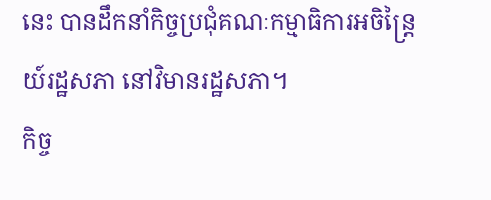នេះ បានដឹកនាំកិច្ចប្រជុំគណៈកម្មាធិការអចិន្ត្រៃយ៍រដ្ឋសភា នៅវិមានរដ្ឋសភា។
កិច្ច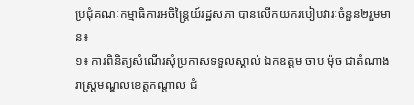ប្រជុំគណៈកម្មាធិការអចិន្ត្រៃយ៍រដ្ឋសភា បានលើកយករបៀបវារៈចំនួន២រួមមាន៖
១៖ ការពិនិត្យសំណើរសុំប្រកាសទទួលស្គាល់ ឯកឧត្តម ចាប ម៉ុច ជាតំណាងរាស្ត្រមណ្ឌលខេត្តកណ្តាល ជំ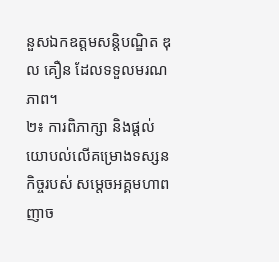នួសឯកឧត្តមសន្តិបណ្ឌិត ឌុល គឿន ដែលទទួលមរណភាព។
២៖ ការពិភាក្សា និងផ្តល់យោបល់លើគម្រោងទស្សនកិច្ចរបស់ សម្តេចអគ្គមហាពញាច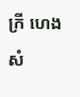ក្រី ហេង សំ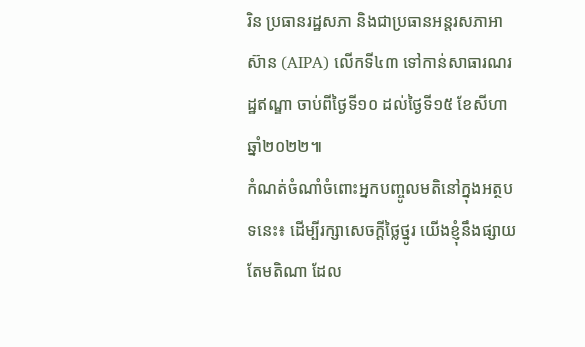រិន ប្រធានរដ្ឋសភា និងជាប្រធានអន្តរសភាអាស៊ាន (AIPA) លើកទី៤៣ ទៅកាន់សាធារណរដ្ឋឥណ្ឌា ចាប់ពីថ្ងៃទី១០ ដល់ថ្ងៃទី១៥ ខែសីហា ឆ្នាំ២០២២៕
កំណត់ចំណាំចំពោះអ្នកបញ្ចូលមតិនៅក្នុងអត្ថបទនេះ៖ ដើម្បីរក្សាសេចក្ដីថ្លៃថ្នូរ យើងខ្ញុំនឹងផ្សាយតែមតិណា ដែល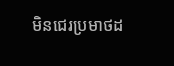មិនជេរប្រមាថដ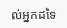ល់អ្នកដទៃ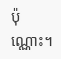ប៉ុណ្ណោះ។